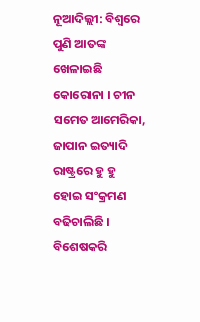ନୂଆଦିଲ୍ଲୀ: ବିଶ୍ବରେ ପୁଣି ଆତଙ୍କ ଖେଳାଇଛି କୋରୋନା । ଚୀନ ସମେତ ଆମେରିକା, ଜାପାନ ଇତ୍ୟାଦି ରାଷ୍ଟ୍ରରେ ହୁ ହୁ ହୋଇ ସଂକ୍ରମଣ ବଢିଚାଲିଛି । ବିଶେଷକରି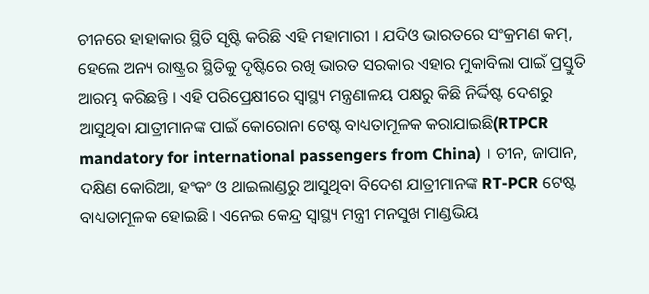ଚୀନରେ ହାହାକାର ସ୍ଥିତି ସୃଷ୍ଟି କରିଛି ଏହି ମହାମାରୀ । ଯଦିଓ ଭାରତରେ ସଂକ୍ରମଣ କମ୍, ହେଲେ ଅନ୍ୟ ରାଷ୍ଟ୍ରର ସ୍ଥିତିକୁ ଦୃଷ୍ଟିରେ ରଖି ଭାରତ ସରକାର ଏହାର ମୁକାବିଲା ପାଇଁ ପ୍ରସ୍ତୁତି ଆରମ୍ଭ କରିଛନ୍ତି । ଏହି ପରିପ୍ରେକ୍ଷୀରେ ସ୍ବାସ୍ଥ୍ୟ ମନ୍ତ୍ରଣାଳୟ ପକ୍ଷରୁ କିଛି ନିର୍ଦ୍ଦିଷ୍ଟ ଦେଶରୁ ଆସୁଥିବା ଯାତ୍ରୀମାନଙ୍କ ପାଇଁ କୋରୋନା ଟେଷ୍ଟ ବାଧ୍ୟତାମୂଳକ କରାଯାଇଛି(RTPCR mandatory for international passengers from China) । ଚୀନ, ଜାପାନ, ଦକ୍ଷିଣ କୋରିଆ, ହଂକଂ ଓ ଥାଇଲାଣ୍ଡରୁ ଆସୁଥିବା ବିଦେଶ ଯାତ୍ରୀମାନଙ୍କ RT-PCR ଟେଷ୍ଟ ବାଧ୍ୟତାମୂଳକ ହୋଇଛି । ଏନେଇ କେନ୍ଦ୍ର ସ୍ବାସ୍ଥ୍ୟ ମନ୍ତ୍ରୀ ମନସୁଖ ମାଣ୍ଡଭିୟ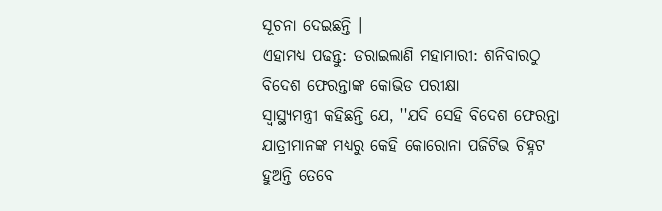ସୂଚନା ଦେଇଛନ୍ତି ।
ଏହାମଧ୍ୟ ପଢନ୍ତୁ: ଡରାଇଲାଣି ମହାମାରୀ: ଶନିବାରଠୁ ବିଦେଶ ଫେରନ୍ତାଙ୍କ କୋଭିଡ ପରୀକ୍ଷା
ସ୍ବାସ୍ଥ୍ୟମନ୍ତ୍ରୀ କହିଛନ୍ତି ଯେ, ''ଯଦି ସେହି ବିଦେଶ ଫେରନ୍ତା ଯାତ୍ରୀମାନଙ୍କ ମଧ୍ୟରୁ କେହି କୋରୋନା ପଜିଟିଭ ଚିହ୍ନଟ ହୁଅନ୍ତି ତେବେ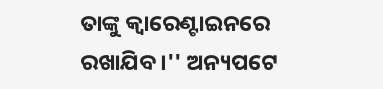ତାଙ୍କୁ କ୍ବାରେଣ୍ଟାଇନରେ ରଖାଯିବ ।'' ଅନ୍ୟପଟେ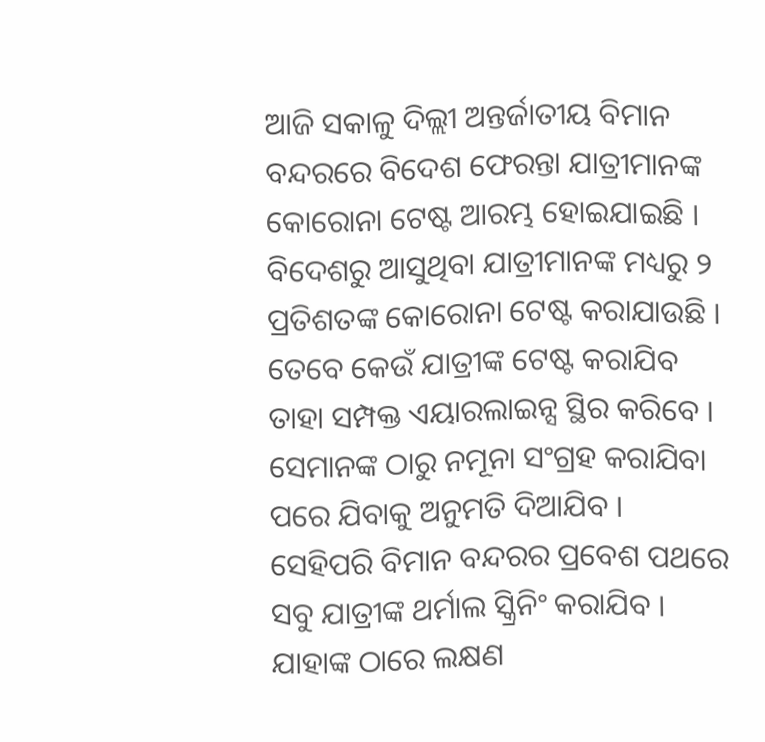ଆଜି ସକାଳୁ ଦିଲ୍ଲୀ ଅନ୍ତର୍ଜାତୀୟ ବିମାନ ବନ୍ଦରରେ ବିଦେଶ ଫେରନ୍ତା ଯାତ୍ରୀମାନଙ୍କ କୋରୋନା ଟେଷ୍ଟ ଆରମ୍ଭ ହୋଇଯାଇଛି । ବିଦେଶରୁ ଆସୁଥିବା ଯାତ୍ରୀମାନଙ୍କ ମଧ୍ୟରୁ ୨ ପ୍ରତିଶତଙ୍କ କୋରୋନା ଟେଷ୍ଟ କରାଯାଉଛି । ତେବେ କେଉଁ ଯାତ୍ରୀଙ୍କ ଟେଷ୍ଟ କରାଯିବ ତାହା ସମ୍ପକ୍ତ ଏୟାରଲାଇନ୍ସ ସ୍ଥିର କରିବେ । ସେମାନଙ୍କ ଠାରୁ ନମୂନା ସଂଗ୍ରହ କରାଯିବା ପରେ ଯିବାକୁ ଅନୁମତି ଦିଆଯିବ । ସେହିପରି ବିମାନ ବନ୍ଦରର ପ୍ରବେଶ ପଥରେ ସବୁ ଯାତ୍ରୀଙ୍କ ଥର୍ମାଲ ସ୍କ୍ରିନିଂ କରାଯିବ । ଯାହାଙ୍କ ଠାରେ ଲକ୍ଷଣ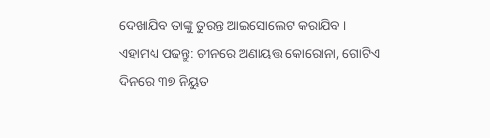ଦେଖାଯିବ ତାଙ୍କୁ ତୁରନ୍ତ ଆଇସୋଲେଟ କରାଯିବ ।
ଏହାମଧ୍ୟ ପଢନ୍ତୁ: ଚୀନରେ ଅଣାୟତ୍ତ କୋରୋନା, ଗୋଟିଏ ଦିନରେ ୩୭ ନିୟୁତ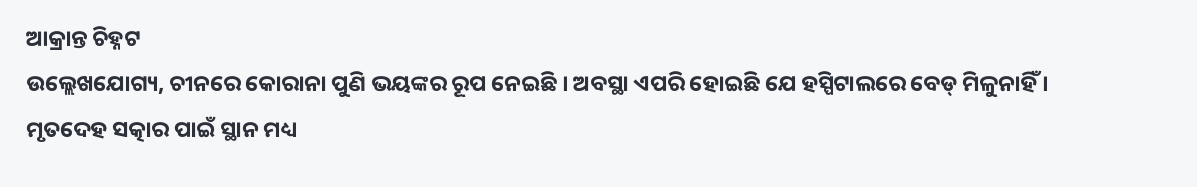ଆକ୍ରାନ୍ତ ଚିହ୍ନଟ
ଉଲ୍ଲେଖଯୋଗ୍ୟ, ଚୀନରେ କୋରାନା ପୁଣି ଭୟଙ୍କର ରୂପ ନେଇଛି । ଅବସ୍ଥା ଏପରି ହୋଇଛି ଯେ ହସ୍ପିଟାଲରେ ବେଡ୍ ମିଳୁନାହିଁ । ମୃତଦେହ ସତ୍କାର ପାଇଁ ସ୍ଥାନ ମଧ୍ୟ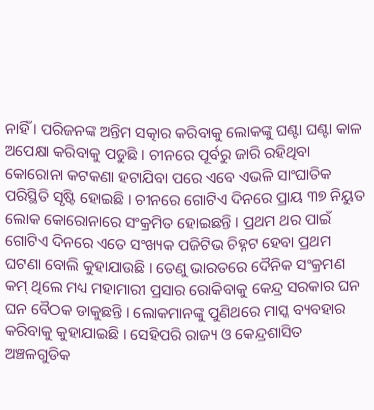ନାହିଁ । ପରିଜନଙ୍କ ଅନ୍ତିମ ସତ୍କାର କରିବାକୁ ଲୋକଙ୍କୁ ଘଣ୍ଟା ଘଣ୍ଟା କାଳ ଅପେକ୍ଷା କରିବାକୁ ପଡୁଛି । ଚୀନରେ ପୂର୍ବରୁ ଜାରି ରହିଥିବା କୋରୋନା କଟକଣା ହଟାଯିବା ପରେ ଏବେ ଏଭଳି ସାଂଘାତିକ ପରିସ୍ଥିତି ସୃଷ୍ଟି ହୋଇଛି । ଚୀନରେ ଗୋଟିଏ ଦିନରେ ପ୍ରାୟ ୩୭ ନିୟୁତ ଲୋକ କୋରୋନାରେ ସଂକ୍ରମିତ ହୋଇଛନ୍ତି । ପ୍ରଥମ ଥର ପାଇଁ ଗୋଟିଏ ଦିନରେ ଏତେ ସଂଖ୍ୟକ ପଜିଟିଭ ଚିହ୍ନଟ ହେବା ପ୍ରଥମ ଘଟଣା ବୋଲି କୁହାଯାଉଛି । ତେଣୁ ଭାରତରେ ଦୈନିକ ସଂକ୍ରମଣ କମ୍ ଥିଲେ ମଧ୍ୟ ମହାମାରୀ ପ୍ରସାର ରୋକିବାକୁ କେନ୍ଦ୍ର ସରକାର ଘନ ଘନ ବୈଠକ ଡାକୁଛନ୍ତି । ଲୋକମାନଙ୍କୁ ପୁଣିଥରେ ମାସ୍କ ବ୍ୟବହାର କରିବାକୁ କୁହାଯାଇଛି । ସେହିପରି ରାଜ୍ୟ ଓ କେନ୍ଦ୍ରଶାସିତ ଅଞ୍ଚଳଗୁଡିକ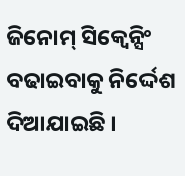ଜିନୋମ୍ ସିକ୍ବେନ୍ସିଂ ବଢାଇବାକୁ ନିର୍ଦ୍ଦେଶ ଦିଆଯାଇଛି ।